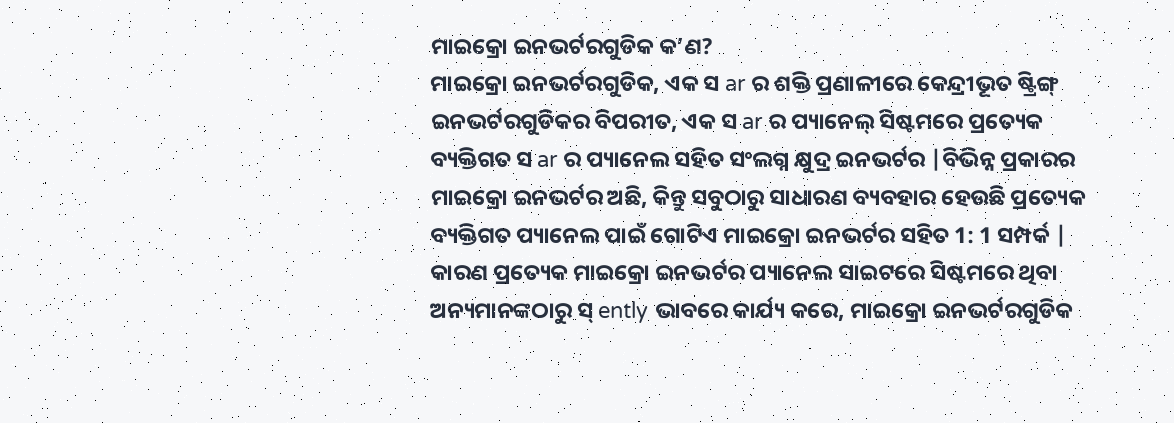ମାଇକ୍ରୋ ଇନଭର୍ଟରଗୁଡିକ କ’ଣ?
ମାଇକ୍ରୋ ଇନଭର୍ଟରଗୁଡିକ, ଏକ ସ ar ର ଶକ୍ତି ପ୍ରଣାଳୀରେ କେନ୍ଦ୍ରୀଭୂତ ଷ୍ଟ୍ରିଙ୍ଗ୍ ଇନଭର୍ଟରଗୁଡିକର ବିପରୀତ, ଏକ ସ ar ର ପ୍ୟାନେଲ୍ ସିଷ୍ଟମରେ ପ୍ରତ୍ୟେକ ବ୍ୟକ୍ତିଗତ ସ ar ର ପ୍ୟାନେଲ ସହିତ ସଂଲଗ୍ନ କ୍ଷୁଦ୍ର ଇନଭର୍ଟର |ବିଭିନ୍ନ ପ୍ରକାରର ମାଇକ୍ରୋ ଇନଭର୍ଟର ଅଛି, କିନ୍ତୁ ସବୁଠାରୁ ସାଧାରଣ ବ୍ୟବହାର ହେଉଛି ପ୍ରତ୍ୟେକ ବ୍ୟକ୍ତିଗତ ପ୍ୟାନେଲ ପାଇଁ ଗୋଟିଏ ମାଇକ୍ରୋ ଇନଭର୍ଟର ସହିତ 1: 1 ସମ୍ପର୍କ |
କାରଣ ପ୍ରତ୍ୟେକ ମାଇକ୍ରୋ ଇନଭର୍ଟର ପ୍ୟାନେଲ ସାଇଟରେ ସିଷ୍ଟମରେ ଥିବା ଅନ୍ୟମାନଙ୍କଠାରୁ ସ୍ ently ଭାବରେ କାର୍ଯ୍ୟ କରେ, ମାଇକ୍ରୋ ଇନଭର୍ଟରଗୁଡିକ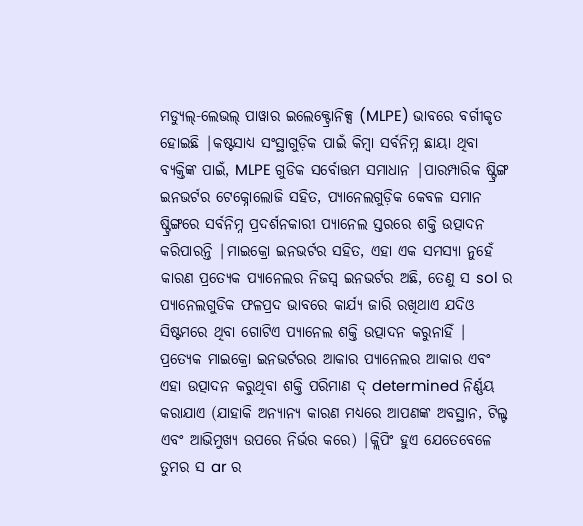ମଡ୍ୟୁଲ୍-ଲେଭଲ୍ ପାୱାର ଇଲେକ୍ଟ୍ରୋନିକ୍ସ (MLPE) ଭାବରେ ବର୍ଗୀକୃତ ହୋଇଛି |କଷ୍ଟସାଧ୍ୟ ସଂସ୍ଥାଗୁଡ଼ିକ ପାଇଁ କିମ୍ବା ସର୍ବନିମ୍ନ ଛାୟା ଥିବା ବ୍ୟକ୍ତିଙ୍କ ପାଇଁ, MLPE ଗୁଡିକ ସର୍ବୋତ୍ତମ ସମାଧାନ |ପାରମ୍ପାରିକ ଷ୍ଟ୍ରିଙ୍ଗ ଇନଭର୍ଟର ଟେକ୍ନୋଲୋଜି ସହିତ, ପ୍ୟାନେଲଗୁଡ଼ିକ କେବଳ ସମାନ ଷ୍ଟ୍ରିଙ୍ଗରେ ସର୍ବନିମ୍ନ ପ୍ରଦର୍ଶନକାରୀ ପ୍ୟାନେଲ ସ୍ତରରେ ଶକ୍ତି ଉତ୍ପାଦନ କରିପାରନ୍ତି |ମାଇକ୍ରୋ ଇନଭର୍ଟର ସହିତ, ଏହା ଏକ ସମସ୍ୟା ନୁହେଁ କାରଣ ପ୍ରତ୍ୟେକ ପ୍ୟାନେଲର ନିଜସ୍ୱ ଇନଭର୍ଟର ଅଛି, ତେଣୁ ସ sol ର ପ୍ୟାନେଲଗୁଡିକ ଫଳପ୍ରଦ ଭାବରେ କାର୍ଯ୍ୟ ଜାରି ରଖିଥାଏ ଯଦିଓ ସିଷ୍ଟମରେ ଥିବା ଗୋଟିଏ ପ୍ୟାନେଲ ଶକ୍ତି ଉତ୍ପାଦନ କରୁନାହିଁ |
ପ୍ରତ୍ୟେକ ମାଇକ୍ରୋ ଇନଭର୍ଟରର ଆକାର ପ୍ୟାନେଲର ଆକାର ଏବଂ ଏହା ଉତ୍ପାଦନ କରୁଥିବା ଶକ୍ତି ପରିମାଣ ଦ୍ determined ନିର୍ଣ୍ଣୟ କରାଯାଏ (ଯାହାକି ଅନ୍ୟାନ୍ୟ କାରଣ ମଧ୍ୟରେ ଆପଣଙ୍କ ଅବସ୍ଥାନ, ଟିଲ୍ଟ ଏବଂ ଆଭିମୁଖ୍ୟ ଉପରେ ନିର୍ଭର କରେ) |କ୍ଲିପିଂ ହୁଏ ଯେତେବେଳେ ତୁମର ସ ar ର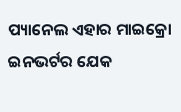ପ୍ୟାନେଲ ଏହାର ମାଇକ୍ରୋ ଇନଭର୍ଟର ଯେକ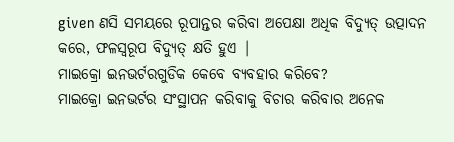given ଣସି ସମୟରେ ରୂପାନ୍ତର କରିବା ଅପେକ୍ଷା ଅଧିକ ବିଦ୍ୟୁତ୍ ଉତ୍ପାଦନ କରେ, ଫଳସ୍ୱରୂପ ବିଦ୍ୟୁତ୍ କ୍ଷତି ହୁଏ |
ମାଇକ୍ରୋ ଇନଭର୍ଟରଗୁଡିକ କେବେ ବ୍ୟବହାର କରିବେ?
ମାଇକ୍ରୋ ଇନଭର୍ଟର ସଂସ୍ଥାପନ କରିବାକୁ ବିଚାର କରିବାର ଅନେକ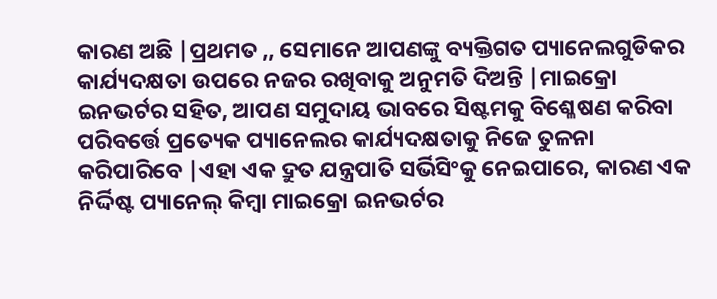କାରଣ ଅଛି |ପ୍ରଥମତ ,, ସେମାନେ ଆପଣଙ୍କୁ ବ୍ୟକ୍ତିଗତ ପ୍ୟାନେଲଗୁଡିକର କାର୍ଯ୍ୟଦକ୍ଷତା ଉପରେ ନଜର ରଖିବାକୁ ଅନୁମତି ଦିଅନ୍ତି |ମାଇକ୍ରୋ ଇନଭର୍ଟର ସହିତ, ଆପଣ ସମୁଦାୟ ଭାବରେ ସିଷ୍ଟମକୁ ବିଶ୍ଳେଷଣ କରିବା ପରିବର୍ତ୍ତେ ପ୍ରତ୍ୟେକ ପ୍ୟାନେଲର କାର୍ଯ୍ୟଦକ୍ଷତାକୁ ନିଜେ ତୁଳନା କରିପାରିବେ |ଏହା ଏକ ଦ୍ରୁତ ଯନ୍ତ୍ରପାତି ସର୍ଭିସିଂକୁ ନେଇପାରେ, କାରଣ ଏକ ନିର୍ଦ୍ଦିଷ୍ଟ ପ୍ୟାନେଲ୍ କିମ୍ବା ମାଇକ୍ରୋ ଇନଭର୍ଟର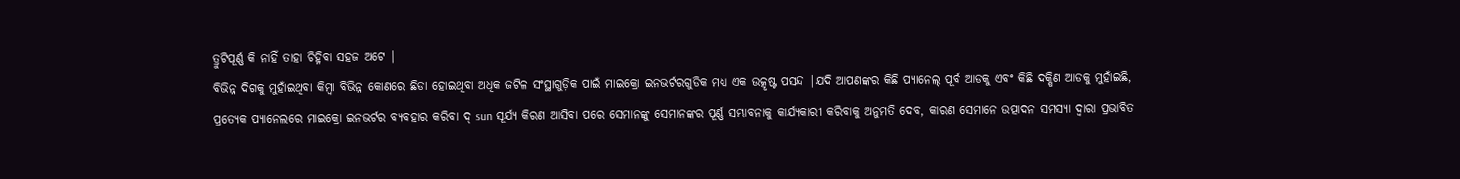ତ୍ରୁଟିପୂର୍ଣ୍ଣ କି ନାହିଁ ତାହା ଚିହ୍ନିବା ସହଜ ଅଟେ |
ବିଭିନ୍ନ ଦିଗକୁ ମୁହାଁଇଥିବା କିମ୍ବା ବିଭିନ୍ନ କୋଣରେ ଛିଡା ହୋଇଥିବା ଅଧିକ ଜଟିଳ ସଂସ୍ଥାଗୁଡ଼ିକ ପାଇଁ ମାଇକ୍ରୋ ଇନଭର୍ଟରଗୁଡିକ ମଧ୍ୟ ଏକ ଉତ୍କୃଷ୍ଟ ପସନ୍ଦ |ଯଦି ଆପଣଙ୍କର କିଛି ପ୍ୟାନେଲ୍ ପୂର୍ବ ଆଡକୁ ଏବଂ କିଛି ଦକ୍ଷିଣ ଆଡକୁ ମୁହାଁଇଛି, ପ୍ରତ୍ୟେକ ପ୍ୟାନେଲରେ ମାଇକ୍ରୋ ଇନଭର୍ଟର ବ୍ୟବହାର କରିବା ଦ୍ sun ସୂର୍ଯ୍ୟ କିରଣ ଆସିବା ପରେ ସେମାନଙ୍କୁ ସେମାନଙ୍କର ପୂର୍ଣ୍ଣ ସମ୍ଭାବନାକୁ କାର୍ଯ୍ୟକାରୀ କରିବାକୁ ଅନୁମତି ଦେବ, କାରଣ ସେମାନେ ଉତ୍ପାଦନ ସମସ୍ୟା ଦ୍ୱାରା ପ୍ରଭାବିତ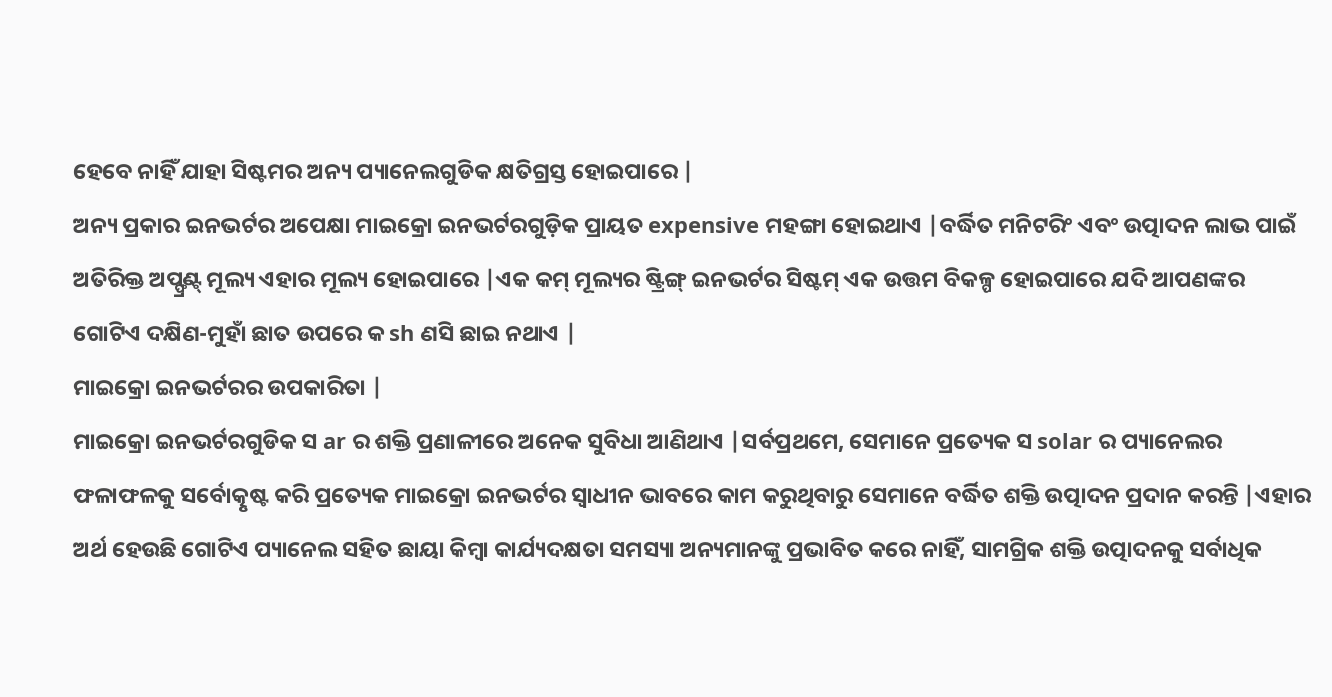ହେବେ ନାହିଁ ଯାହା ସିଷ୍ଟମର ଅନ୍ୟ ପ୍ୟାନେଲଗୁଡିକ କ୍ଷତିଗ୍ରସ୍ତ ହୋଇପାରେ |
ଅନ୍ୟ ପ୍ରକାର ଇନଭର୍ଟର ଅପେକ୍ଷା ମାଇକ୍ରୋ ଇନଭର୍ଟରଗୁଡ଼ିକ ପ୍ରାୟତ expensive ମହଙ୍ଗା ହୋଇଥାଏ |ବର୍ଦ୍ଧିତ ମନିଟରିଂ ଏବଂ ଉତ୍ପାଦନ ଲାଭ ପାଇଁ ଅତିରିକ୍ତ ଅପ୍ଫ୍ରଣ୍ଟ୍ ମୂଲ୍ୟ ଏହାର ମୂଲ୍ୟ ହୋଇପାରେ |ଏକ କମ୍ ମୂଲ୍ୟର ଷ୍ଟ୍ରିଙ୍ଗ୍ ଇନଭର୍ଟର ସିଷ୍ଟମ୍ ଏକ ଉତ୍ତମ ବିକଳ୍ପ ହୋଇପାରେ ଯଦି ଆପଣଙ୍କର ଗୋଟିଏ ଦକ୍ଷିଣ-ମୁହାଁ ଛାତ ଉପରେ କ sh ଣସି ଛାଇ ନଥାଏ |
ମାଇକ୍ରୋ ଇନଭର୍ଟରର ଉପକାରିତା |
ମାଇକ୍ରୋ ଇନଭର୍ଟରଗୁଡିକ ସ ar ର ଶକ୍ତି ପ୍ରଣାଳୀରେ ଅନେକ ସୁବିଧା ଆଣିଥାଏ |ସର୍ବପ୍ରଥମେ, ସେମାନେ ପ୍ରତ୍ୟେକ ସ solar ର ପ୍ୟାନେଲର ଫଳାଫଳକୁ ସର୍ବୋତ୍କୃଷ୍ଟ କରି ପ୍ରତ୍ୟେକ ମାଇକ୍ରୋ ଇନଭର୍ଟର ସ୍ୱାଧୀନ ଭାବରେ କାମ କରୁଥିବାରୁ ସେମାନେ ବର୍ଦ୍ଧିତ ଶକ୍ତି ଉତ୍ପାଦନ ପ୍ରଦାନ କରନ୍ତି |ଏହାର ଅର୍ଥ ହେଉଛି ଗୋଟିଏ ପ୍ୟାନେଲ ସହିତ ଛାୟା କିମ୍ବା କାର୍ଯ୍ୟଦକ୍ଷତା ସମସ୍ୟା ଅନ୍ୟମାନଙ୍କୁ ପ୍ରଭାବିତ କରେ ନାହିଁ, ସାମଗ୍ରିକ ଶକ୍ତି ଉତ୍ପାଦନକୁ ସର୍ବାଧିକ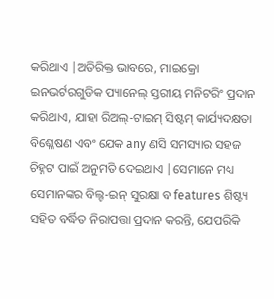କରିଥାଏ |ଅତିରିକ୍ତ ଭାବରେ, ମାଇକ୍ରୋ ଇନଭର୍ଟରଗୁଡିକ ପ୍ୟାନେଲ୍ ସ୍ତରୀୟ ମନିଟରିଂ ପ୍ରଦାନ କରିଥାଏ, ଯାହା ରିଅଲ୍-ଟାଇମ୍ ସିଷ୍ଟମ୍ କାର୍ଯ୍ୟଦକ୍ଷତା ବିଶ୍ଳେଷଣ ଏବଂ ଯେକ any ଣସି ସମସ୍ୟାର ସହଜ ଚିହ୍ନଟ ପାଇଁ ଅନୁମତି ଦେଇଥାଏ |ସେମାନେ ମଧ୍ୟ ସେମାନଙ୍କର ବିଲ୍ଟ-ଇନ୍ ସୁରକ୍ଷା ବ features ଶିଷ୍ଟ୍ୟ ସହିତ ବର୍ଦ୍ଧିତ ନିରାପତ୍ତା ପ୍ରଦାନ କରନ୍ତି, ଯେପରିକି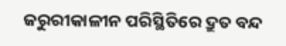ଜରୁରୀକାଳୀନ ପରିସ୍ଥିତିରେ ଦ୍ରୁତ ବନ୍ଦ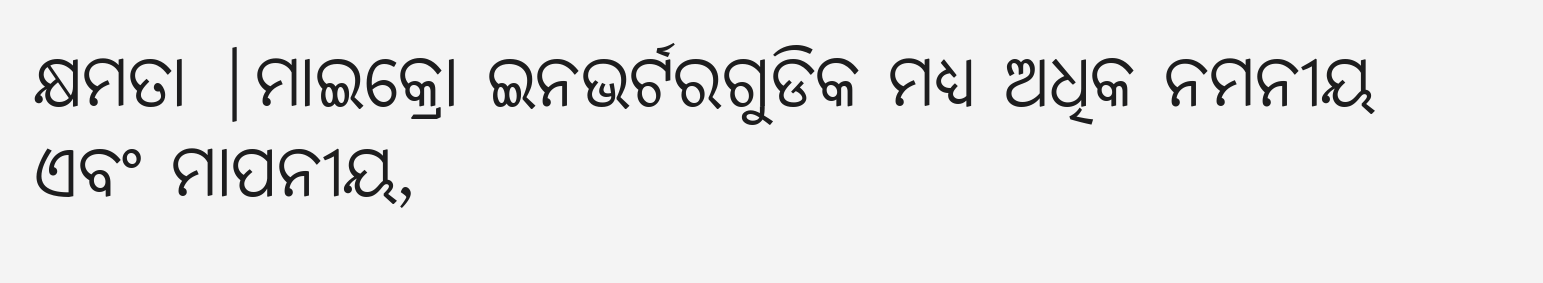କ୍ଷମତା |ମାଇକ୍ରୋ ଇନଭର୍ଟରଗୁଡିକ ମଧ୍ୟ ଅଧିକ ନମନୀୟ ଏବଂ ମାପନୀୟ,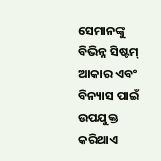ସେମାନଙ୍କୁ ବିଭିନ୍ନ ସିଷ୍ଟମ୍ ଆକାର ଏବଂ ବିନ୍ୟାସ ପାଇଁ ଉପଯୁକ୍ତ କରିଥାଏ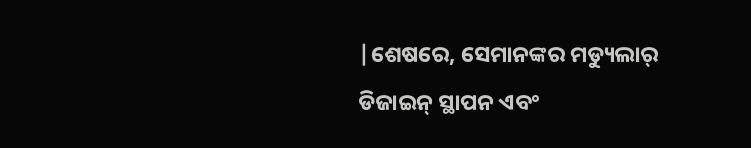|ଶେଷରେ, ସେମାନଙ୍କର ମଡ୍ୟୁଲାର୍ ଡିଜାଇନ୍ ସ୍ଥାପନ ଏବଂ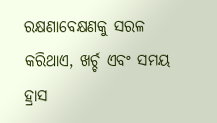ରକ୍ଷଣାବେକ୍ଷଣକୁ ସରଳ କରିଥାଏ, ଖର୍ଚ୍ଚ ଏବଂ ସମୟ ହ୍ରାସ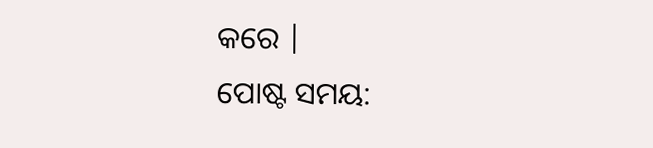କରେ |
ପୋଷ୍ଟ ସମୟ: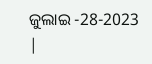ଜୁଲାଇ -28-2023 |